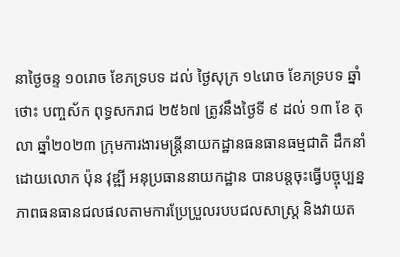នាថ្ងៃចន្ទ ១០រោច ខែភទ្របទ ដល់ ថ្ងៃសុក្រ ១៤រោច ខែភទ្របទ ឆ្នាំថោះ បញ្ចស័ក ពុទ្ធសករាជ ២៥៦៧ ត្រូវនឹងថ្ងៃទី ៩ ដល់ ១៣ ខែ តុលា ឆ្នាំ២០២៣ ក្រុមការងារមន្ត្រីនាយកដ្ឋានធនធានធម្មជាតិ ដឹកនាំដោយលោក ប៉ុន វុឌ្ឍី អនុប្រធាននាយកដ្ឋាន បានបន្តចុះធ្វើបច្ចុប្បន្នភាពធនធានជលផលតាមការប្រែប្រួលរបបជលសាស្ត្រ និងវាយត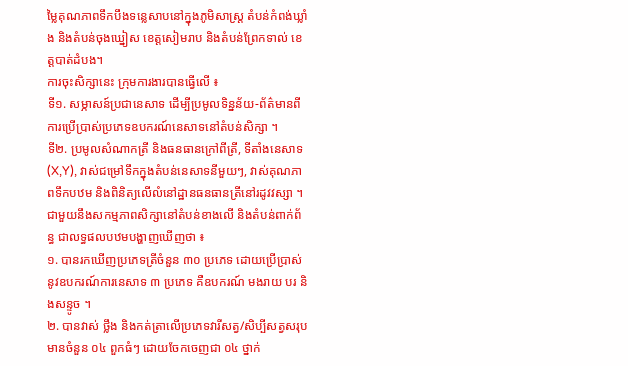ម្លៃគុណភាពទឹកបឹងទន្លេសាបនៅក្នុងភូមិសាស្ត្រ តំបន់កំពង់ឃ្លាំង និងតំបន់ចុងឃ្នៀស ខេត្តសៀមរាប និងតំបន់ព្រែកទាល់ ខេត្តបាត់ដំបង។
ការចុះសិក្សានេះ ក្រុមការងារបានធ្វើលើ ៖
ទី១. សម្ភាសន៍ប្រជានេសាទ ដើម្បីប្រមូលទិន្នន័យ-ព័ត៌មានពីការប្រើប្រាស់ប្រភេទឧបករណ៍នេសាទនៅតំបន់សិក្សា ។
ទី២. ប្រមូលសំណាកត្រី និងធនធានក្រៅពីត្រី, ទីតាំងនេសាទ (X,Y), វាស់ជម្រៅទឹកក្នុងតំបន់នេសាទនីមួយៗ, វាស់គុណភាពទឹកបឋម និងពិនិត្យលើលំនៅដ្ឋានធនធានត្រីនៅរដូវវស្សា ។
ជាមួយនឹងសកម្មភាពសិក្សានៅតំបន់ខាងលើ និងតំបន់ពាក់ព័ន្ធ ជាលទ្ធផលបឋមបង្ហាញឃើញថា ៖
១. បានរកឃើញប្រភេទត្រីចំនួន ៣០ ប្រភេទ ដោយប្រើប្រាស់នូវឧបករណ៍ការនេសាទ ៣ ប្រភេទ គឺឧបករណ៍ មងរាយ បរ និងសន្ទូច ។
២. បានវាស់ ថ្លឹង និងកត់ត្រាលើប្រភេទវារីសត្វ/សិប្បីសត្វសរុបមានចំនួន ០៤ ពួកធំៗ ដោយចែកចេញជា ០៤ ថ្នាក់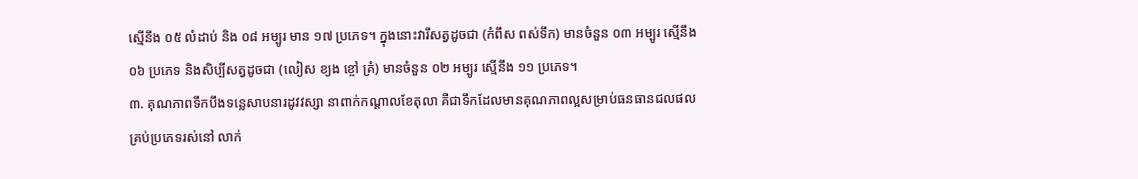ស្មើនឹង ០៥ លំដាប់ និង ០៨ អម្បូរ មាន ១៧ ប្រភេទ។ ក្នុងនោះវារីសត្វដូចជា (កំពឹស ពស់ទឹក) មានចំនួន ០៣ អម្បូរ ស្មើនឹង ០៦ ប្រភេទ និងសិប្បីសត្វដូចជា (លៀស ខ្យង ខ្ចៅ គ្រំ) មានចំនួន ០២ អម្បូរ ស្មើនឹង ១១ ប្រភេទ។
៣. គុណភាពទឹកបឹងទន្លេសាបនារដូវវស្សា នាពាក់កណ្តាលខែតុលា គឺជាទឹកដែលមានគុណភាពល្អសម្រាប់ធនធានជលផលគ្រប់ប្រភេទរស់នៅ លាក់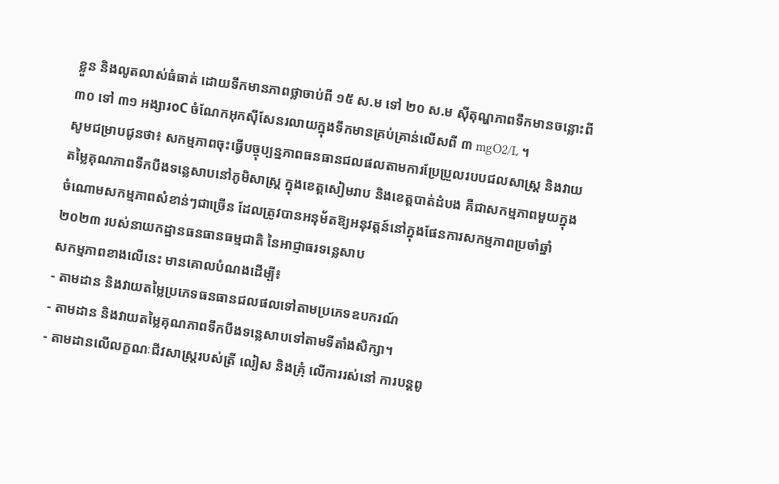ខ្លួន និងលូតលាស់ធំធាត់ ដោយទឹកមានភាពថ្លាចាប់ពី ១៥ ស.ម ទៅ ២០ ស.ម ស៊ីតុណ្ហភាពទឹកមានចន្លោះពី ៣០ ទៅ ៣១ អង្សារoC ចំណែកអុកស៊ីសែនរលាយក្នុងទឹកមានគ្រប់គ្រាន់លើសពី ៣ mgO2/L ។
សូមជម្រាបជូនថា៖ សកម្មភាពចុះធ្វើបច្ចុប្បន្នភាពធនធានជលផលតាមការប្រែប្រួលរបបជលសាស្ត្រ និងវាយតម្លៃគុណភាពទឹកបឹងទន្លេសាបនៅភូមិសាស្ត្រ ក្នុងខេត្តសៀមរាប និងខេត្តបាត់ដំបង គឺជាសកម្មភាពមួយក្នុងចំណោមសកម្មភាពសំខាន់ៗជាច្រើន ដែលត្រូវបានអនុម័តឱ្យអនុវត្តន៍នៅក្នុងផែនការសកម្មភាពប្រចាំឆ្នាំ២០២៣ របស់នាយកដ្ឋានធនធានធម្មជាតិ នៃអាជ្ញាធរទន្លេសាប
សកម្មភាពខាងលើនេះ មានគោលបំណងដើម្បី៖
- តាមដាន និងវាយតម្លៃប្រភេទធនធានជលផលទៅតាមប្រភេទឧបករណ៍
- តាមដាន និងវាយតម្លៃគុណភាពទឹកបឹងទន្លេសាបទៅតាមទីតាំងសិក្សា។
- តាមដានលើលក្ខណៈជីវសាស្ត្ររបស់ត្រី លៀស និងគ្រុំ លើការរស់នៅ ការបន្តពូ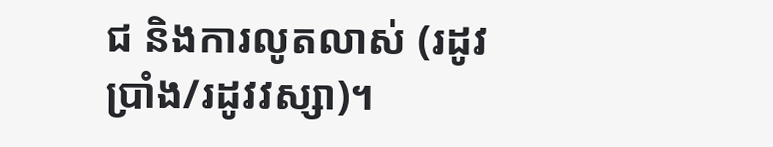ជ និងការលូតលាស់ (រដូវប្រាំង/រដូវវស្សា)។